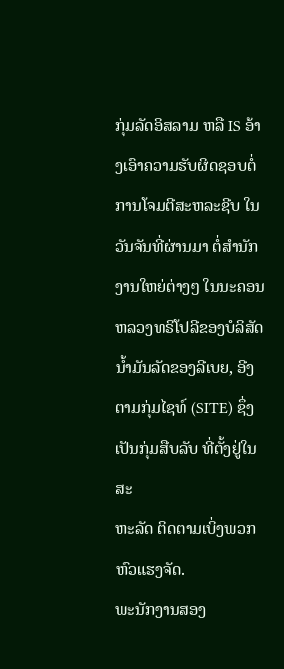ກຸ່ມລັດອິສລາມ ຫລື IS ອ້າງເອົາຄວາມຮັບຜິດຊອບຕໍ່ການໂຈມຕີສະຫລະຊີບ ໃນ
ວັນຈັນທີ່ຜ່ານມາ ຕໍ່ສໍານັກງານໃຫຍ່ຕ່າງໆ ໃນນະຄອນຫລວງທຣິໂປລີຂອງບໍລິສັດ
ນໍ້າມັນລັດຂອງລີເບຍ, ອີງຕາມກຸ່ມໄຊທ໌ (SITE) ຊຶ່ງເປັນກຸ່ມສືບລັບ ທີ່ຕັ້ງຢູ່ໃນສະ
ຫະລັດ ຕິດຕາມເບິ່ງພວກຫົວແຮງຈັດ.
ພະນັກງານສອງ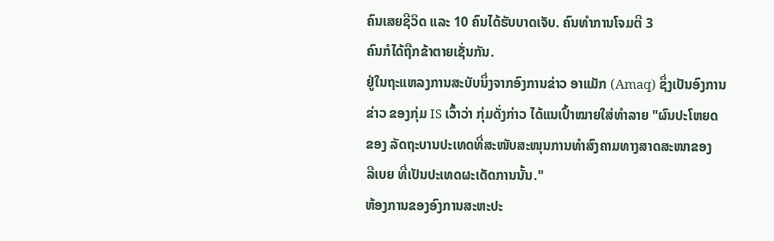ຄົນເສຍຊີວິດ ແລະ 10 ຄົນໄດ້ຮັບບາດເຈັບ. ຄົນທໍາການໂຈມຕີ 3
ຄົນກໍໄດ້ຖືກຂ້າຕາຍເຊັ່ນກັນ.
ຢູ່ໃນຖະແຫລງການສະບັບນຶ່ງຈາກອົງການຂ່າວ ອາແມັກ (Amaq) ຊຶ່ງເປັນອົງການ
ຂ່າວ ຂອງກຸ່ມ IS ເວົ້າວ່າ ກຸ່ມດັ່ງກ່າວ ໄດ້ແນເປົ້າໝາຍໃສ່ທໍາລາຍ "ຜົນປະໂຫຍດ
ຂອງ ລັດຖະບານປະເທດທີ່ສະໜັບສະໜຸນການທໍາສົງຄາມທາງສາດສະໜາຂອງ
ລີເບຍ ທີ່ເປັນປະເທດຜະເດັດການນັ້ນ."
ຫ້ອງການຂອງອົງການສະຫະປະ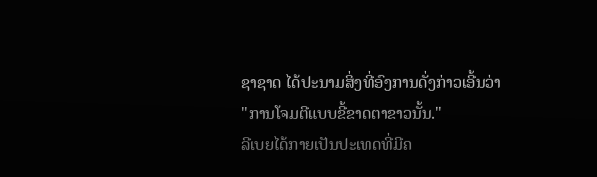ຊາຊາດ ໄດ້ປະນາມສິ່ງທີ່ອົງການດັ່ງກ່າວເອີ້ນວ່າ
"ການໂຈມຕີແບບຂີ້ຂາດຕາຂາວນັ້ນ."
ລີເບຍໄດ້ກາຍເປັນປະເທດທີ່ມີຄ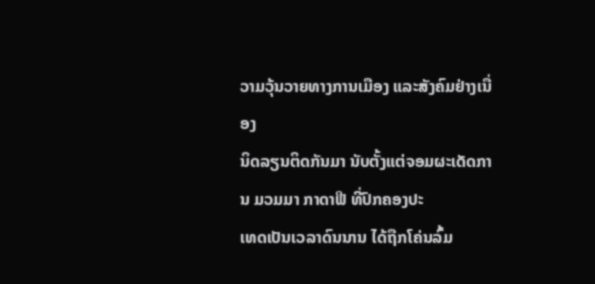ວາມວຸ້ນວາຍທາງການເມືອງ ແລະສັງຄົມຢ່າງເນື່ອງ
ນິດລຽນຕິດກັນມາ ນັບຕັ້ງແຕ່ຈອມຜະເດັດການ ມວມມາ ກາດາຟີ ທີ່ປົກຄອງປະ
ເທດເປັນເວລາດົນນານ ໄດ້ຖືກໂຄ່ນລົ້ມ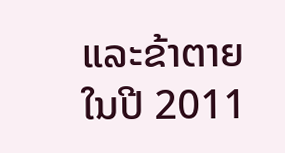ແລະຂ້າຕາຍໃນປີ 2011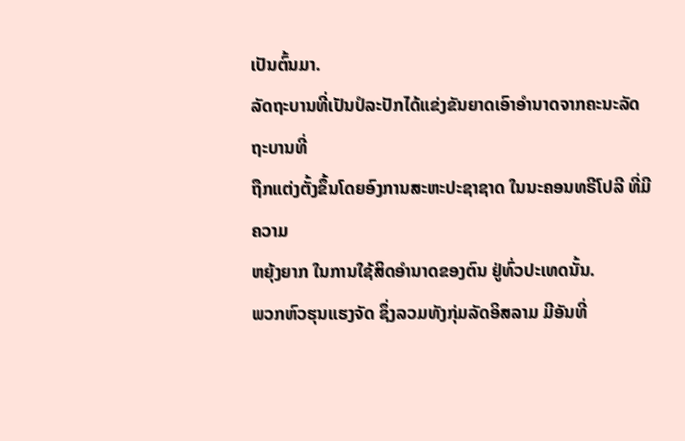ເປັນຕົ້ນມາ.
ລັດຖະບານທີ່ເປັນປໍລະປັກໄດ້ແຂ່ງຂັນຍາດເອົາອໍານາດຈາກຄະນະລັດຖະບານທີ່
ຖືກແຕ່ງຕັ້ງຂຶ້ນໂດຍອົງການສະຫະປະຊາຊາດ ໃນນະຄອນທຣີໂປລີ ທີ່ມີຄວາມ
ຫຍຸ້ງຍາກ ໃນການໃຊ້ສິດອໍານາດຂອງຕົນ ຢູ່ທົ່ວປະເທດນັ້ນ.
ພວກຫົວຮຸນແຮງຈັດ ຊຶ່ງລວມທັງກຸ່ມລັດອິສລາມ ມີອັນທີ່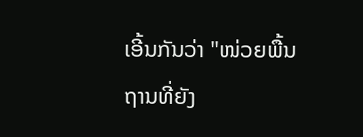ເອີ້ນກັນວ່າ "ໜ່ວຍພື້ນ
ຖານທີ່ຍັງ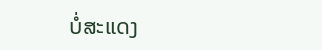ບໍ່ສະແດງ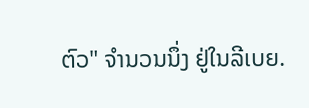ຕົວ" ຈໍານວນນຶ່ງ ຢູ່ໃນລີເບຍ.